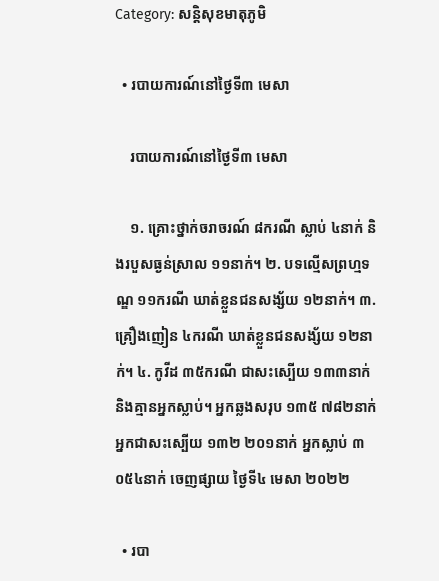Category: សន្តិសុខមាតុភូមិ

  • របាយការណ៍នៅថ្ងៃទី៣ មេសា

    របាយការណ៍នៅថ្ងៃទី៣ មេសា

    ១. គ្រោះថ្នាក់ចរាចរណ៍ ៨ករណី ស្លាប់ ៤នាក់ និងរបួសធ្ងន់ស្រាល ១១នាក់។ ២. បទល្មើសព្រហ្មទណ្ឌ ១១ករណី ឃាត់ខ្លួនជនសង្ស័យ ១២នាក់។ ៣. គ្រឿងញៀន ៤ករណី ឃាត់ខ្លួនជនសង្ស័យ ១២នាក់។ ៤. កូវីដ ៣៥ករណី ជាសះស្បើយ ១៣៣នាក់ និងគ្មានអ្នកស្លាប់។ អ្នកឆ្លងសរុប ១៣៥ ៧៨២នាក់ អ្នកជាសះស្បើយ ១៣២ ២០១នាក់ អ្នកស្លាប់ ៣ ០៥៤នាក់ ចេញផ្សាយ ថ្ងៃទី៤ មេសា ២០២២

  • របា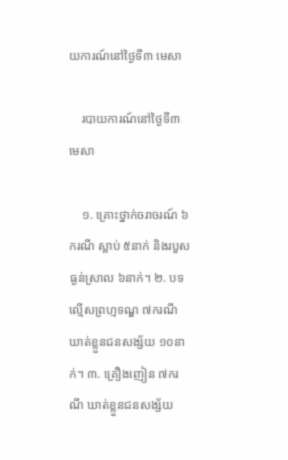យការណ៍នៅថ្ងៃទី៣ មេសា

    របាយការណ៍នៅថ្ងៃទី៣ មេសា

    ១. គ្រោះថ្នាក់ចរាចរណ៍ ៦ករណី ស្លាប់ ៥នាក់ និងរបួសធ្ងន់ស្រាល ៦នាក់។ ២. បទល្មើសព្រហ្មទណ្ឌ ៧ករណី ឃាត់ខ្លួនជនសង្ស័យ ១០នាក់។ ៣. គ្រឿងញៀន ៧ករណី ឃាត់ខ្លួនជនសង្ស័យ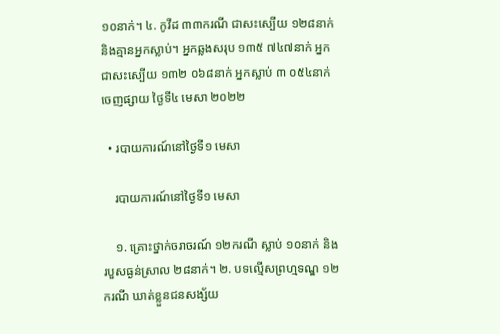១០នាក់។ ៤. កូវីដ ៣៣ករណី ជាសះស្បើយ ១២៨នាក់ និងគ្មានអ្នកស្លាប់។ អ្នកឆ្លងសរុប ១៣៥ ៧៤៧នាក់ អ្នកជាសះស្បើយ ១៣២ ០៦៨នាក់ អ្នកស្លាប់ ៣ ០៥៤នាក់ ចេញផ្សាយ ថ្ងៃទី៤ មេសា ២០២២

  • របាយការណ៍នៅថ្ងៃទី១ មេសា

    របាយការណ៍នៅថ្ងៃទី១ មេសា

    ១. គ្រោះថ្នាក់ចរាចរណ៍ ១២ករណី ស្លាប់ ១០នាក់ និងរបួសធ្ងន់ស្រាល ២៨នាក់។ ២. បទល្មើសព្រហ្មទណ្ឌ ១២ករណី ឃាត់ខ្លួនជនសង្ស័យ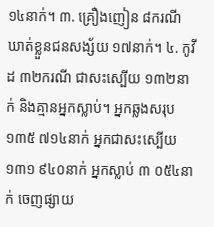១៤នាក់។ ៣. គ្រឿងញៀន ៨ករណី ឃាត់ខ្លួនជនសង្ស័យ ១៧នាក់។ ៤. កូវីដ ៣២ករណី ជាសះស្បើយ ១៣២នាក់ និងគ្មានអ្នកស្លាប់។ អ្នកឆ្លងសរុប ១៣៥ ៧១៤នាក់ អ្នកជាសះស្បើយ ១៣១ ៩៤០នាក់ អ្នកស្លាប់ ៣ ០៥៤នាក់ ចេញផ្សាយ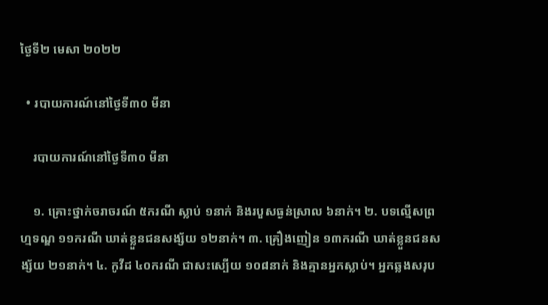ថ្ងៃទី២ មេសា ២០២២

  • របាយការណ៍នៅថ្ងៃទី៣០ មីនា

    របាយការណ៍នៅថ្ងៃទី៣០ មីនា

    ១. គ្រោះថ្នាក់ចរាចរណ៍ ៥ករណី ស្លាប់ ១នាក់ និងរបួសធ្ងន់ស្រាល ៦នាក់។ ២. បទល្មើសព្រហ្មទណ្ឌ ១១ករណី ឃាត់ខ្លួនជនសង្ស័យ ១២នាក់។ ៣. គ្រឿងញៀន ១៣ករណី ឃាត់ខ្លួនជនសង្ស័យ ២១នាក់។ ៤. កូវីដ ៤០ករណី ជាសះស្បើយ ១០៨នាក់ និងគ្មានអ្នកស្លាប់។ អ្នកឆ្លងសរុប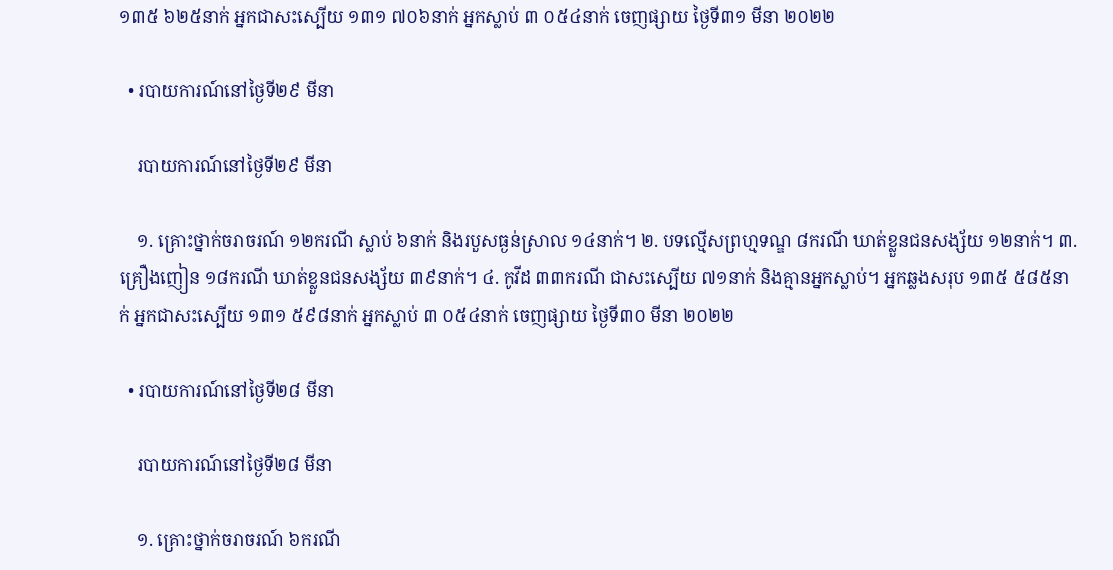១៣៥ ៦២៥នាក់ អ្នកជាសះស្បើយ ១៣១ ៧០៦នាក់ អ្នកស្លាប់ ៣ ០៥៤នាក់ ចេញផ្សាយ ថ្ងៃទី៣១ មីនា ២០២២

  • របាយការណ៍នៅថ្ងៃទី២៩ មីនា

    របាយការណ៍នៅថ្ងៃទី២៩ មីនា

    ១. គ្រោះថ្នាក់ចរាចរណ៍ ១២ករណី ស្លាប់ ៦នាក់ និងរបួសធ្ងន់ស្រាល ១៤នាក់។ ២. បទល្មើសព្រហ្មទណ្ឌ ៨ករណី ឃាត់ខ្លួនជនសង្ស័យ ១២នាក់។ ៣. គ្រឿងញៀន ១៨ករណី ឃាត់ខ្លួនជនសង្ស័យ ៣៩នាក់។ ៤. កូវីដ ៣៣ករណី ជាសះស្បើយ ៧១នាក់ និងគ្មានអ្នកស្លាប់។ អ្នកឆ្លងសរុប ១៣៥ ៥៨៥នាក់ អ្នកជាសះស្បើយ ១៣១ ៥៩៨នាក់ អ្នកស្លាប់ ៣ ០៥៤នាក់ ចេញផ្សាយ ថ្ងៃទី៣០ មីនា ២០២២

  • របាយការណ៍នៅថ្ងៃទី២៨ មីនា

    របាយការណ៍នៅថ្ងៃទី២៨ មីនា

    ១. គ្រោះថ្នាក់ចរាចរណ៍ ៦ករណី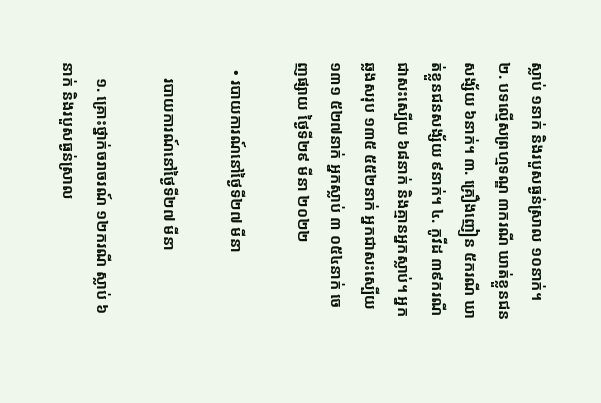ស្លាប់ ១នាក់ និងរបួសធ្ងន់ស្រាល ១០នាក់។ ២. បទល្មើសព្រហ្មទណ្ឌ ៣ករណី ឃាត់ខ្លួនជនសង្ស័យ ៦នាក់។ ៣. គ្រឿងញៀន ៥ករណី ឃាត់ខ្លួនជនសង្ស័យ ៩នាក់។ ៤. កូវីដ ៣៩ករណី ជាសះស្បើយ ៦៨នាក់ និងគ្មានអ្នកស្លាប់។ អ្នកឆ្លងសរុប ១៣៥ ៥៥២នាក់ អ្នកជាសះស្បើយ ១៣១ ៥២៧នាក់ អ្នកស្លាប់ ៣ ០៥៤នាក់ ចេញផ្សាយ ថ្ងៃទី២៩ មីនា ២០២២

  • របាយការណ៍នៅថ្ងៃទី២៧ មីនា

    របាយការណ៍នៅថ្ងៃទី២៧ មីនា

    ១. គ្រោះថ្នាក់ចរាចរណ៍ ១២ករណី ស្លាប់ ៦នាក់ និងរបួសធ្ងន់ស្រាល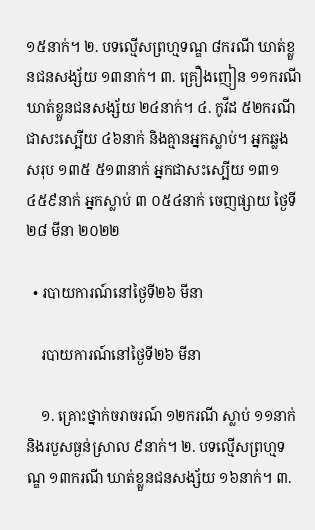១៥នាក់។ ២. បទល្មើសព្រហ្មទណ្ឌ ៨ករណី ឃាត់ខ្លួនជនសង្ស័យ ១៣នាក់។ ៣. គ្រឿងញៀន ១១ករណី ឃាត់ខ្លួនជនសង្ស័យ ២៤នាក់។ ៤. កូវីដ ៥២ករណី ជាសះស្បើយ ៤៦នាក់ និងគ្មានអ្នកស្លាប់។ អ្នកឆ្លងសរុប ១៣៥ ៥១៣នាក់ អ្នកជាសះស្បើយ ១៣១ ៤៥៩នាក់ អ្នកស្លាប់ ៣ ០៥៤នាក់ ចេញផ្សាយ ថ្ងៃទី២៨ មីនា ២០២២

  • របាយការណ៍នៅថ្ងៃទី២៦ មីនា

    របាយការណ៍នៅថ្ងៃទី២៦ មីនា

    ១. គ្រោះថ្នាក់ចរាចរណ៍ ១២ករណី ស្លាប់ ១១នាក់ និងរបួសធ្ងន់ស្រាល ៩នាក់។ ២. បទល្មើសព្រហ្មទណ្ឌ ១៣ករណី ឃាត់ខ្លួនជនសង្ស័យ ១៦នាក់។ ៣.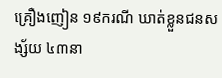គ្រឿងញៀន ១៩ករណី ឃាត់ខ្លួនជនសង្ស័យ ៤៣នា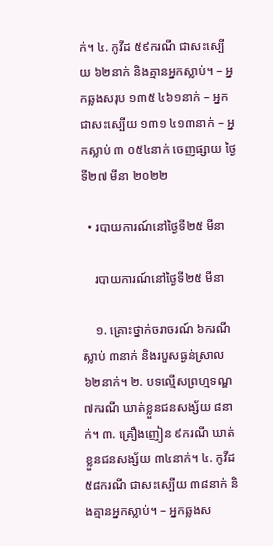ក់។ ៤. កូវីដ ៥៩ករណី ជាសះស្បើយ ៦២នាក់ និងគ្មានអ្នកស្លាប់។ – អ្នកឆ្លងសរុប ១៣៥ ៤៦១នាក់ – អ្នកជាសះស្បើយ ១៣១ ៤១៣នាក់ – អ្នកស្លាប់ ៣ ០៥៤នាក់ ចេញផ្សាយ ថ្ងៃទី២៧ មីនា ២០២២

  • របាយការណ៍នៅថ្ងៃទី២៥ មីនា

    របាយការណ៍នៅថ្ងៃទី២៥ មីនា

    ១. គ្រោះថ្នាក់ចរាចរណ៍ ៦ករណី ស្លាប់ ៣នាក់ និងរបួសធ្ងន់ស្រាល ៦២នាក់។ ២. បទល្មើសព្រហ្មទណ្ឌ ៧ករណី ឃាត់ខ្លួនជនសង្ស័យ ៨នាក់។ ៣. គ្រឿងញៀន ៩ករណី ឃាត់ខ្លួនជនសង្ស័យ ៣៤នាក់។ ៤. កូវីដ ៥៨ករណី ជាសះស្បើយ ៣៨នាក់ និងគ្មានអ្នកស្លាប់។ – អ្នកឆ្លងស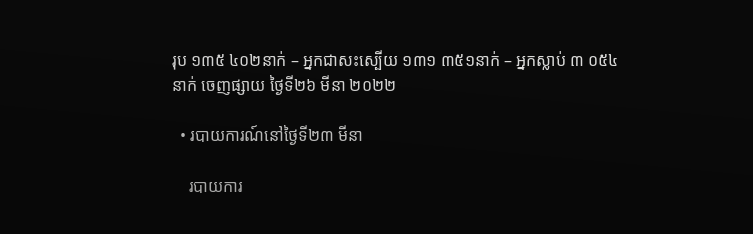រុប ១៣៥ ៤០២នាក់ – អ្នកជាសះស្បើយ ១៣១ ៣៥១នាក់ – អ្នកស្លាប់ ៣ ០៥៤នាក់ ចេញផ្សាយ ថ្ងៃទី២៦ មីនា ២០២២

  • របាយការណ៍នៅថ្ងៃទី២៣ មីនា

    របាយការ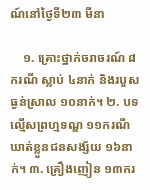ណ៍នៅថ្ងៃទី២៣ មីនា

    ១. គ្រោះថ្នាក់ចរាចរណ៍ ៨ករណី ស្លាប់ ៤នាក់ និងរបួសធ្ងន់ស្រាល ១០នាក់។ ២. បទល្មើសព្រហ្មទណ្ឌ ១១ករណី ឃាត់ខ្លួនជនសង្ស័យ ១៦នាក់។ ៣. គ្រឿងញៀន ១៣ករ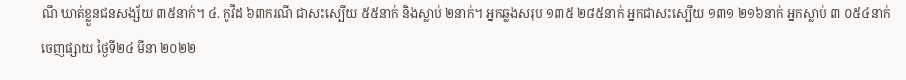ណី ឃាត់ខ្លួនជនសង្ស័យ ៣៥នាក់។ ៤. កូវីដ ៦៣ករណី ជាសះស្បើយ ៥៥នាក់ និងស្លាប់ ២នាក់។ អ្នកឆ្លងសរុប ១៣៥ ២៨៥នាក់ អ្នកជាសះស្បើយ ១៣១ ២១៦នាក់ អ្នកស្លាប់ ៣ ០៥៤នាក់ ចេញផ្សាយ ថ្ងៃទី២៤ មីនា ២០២២